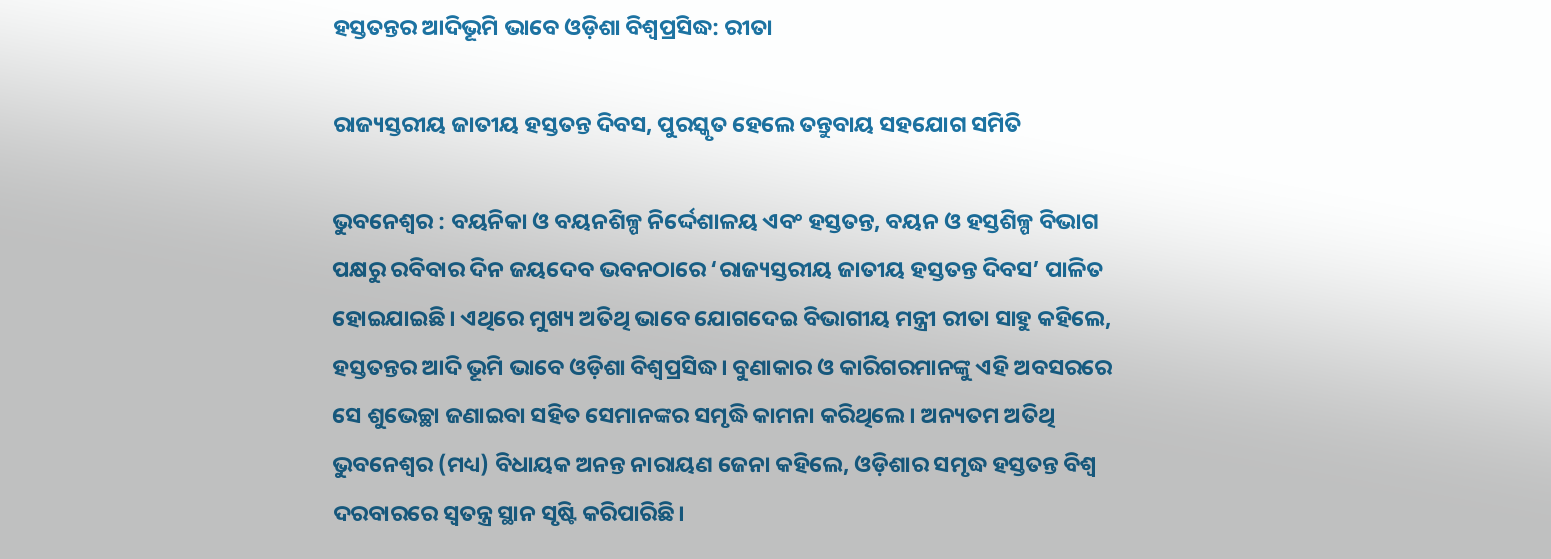ହସ୍ତତନ୍ତର ଆଦିଭୂମି ଭାବେ ଓଡ଼ିଶା ବିଶ୍ୱପ୍ରସିଦ୍ଧ: ରୀତା

ରାଜ୍ୟସ୍ତରୀୟ ଜାତୀୟ ହସ୍ତତନ୍ତ ଦିବସ, ପୁରସ୍କୃତ ହେଲେ ତନ୍ତୁବାୟ ସହଯୋଗ ସମିତି

ଭୁବନେଶ୍ବର : ବୟନିକା ଓ ବୟନଶିଳ୍ପ ନିର୍ଦ୍ଦେଶାଳୟ ଏବଂ ହସ୍ତତନ୍ତ, ବୟନ ଓ ହସ୍ତଶିଳ୍ପ ବିଭାଗ ପକ୍ଷରୁ ରବିବାର ଦିନ ଜୟଦେବ ଭବନଠାରେ ‘ରାଜ୍ୟସ୍ତରୀୟ ଜାତୀୟ ହସ୍ତତନ୍ତ ଦିବସ’ ପାଳିତ ହୋଇଯାଇଛି। ଏଥିରେ ମୁଖ୍ୟ ଅତିଥି ଭାବେ ଯୋଗଦେଇ ବିଭାଗୀୟ ମନ୍ତ୍ରୀ ରୀତା ସାହୁ କହିଲେ, ହସ୍ତତନ୍ତର ଆଦି ଭୂମି ଭାବେ ଓଡ଼ିଶା ବିଶ୍ୱପ୍ରସିଦ୍ଧ। ବୁଣାକାର ଓ କାରିଗରମାନଙ୍କୁ ଏହି ଅବସରରେ ସେ ଶୁଭେଚ୍ଛା ଜଣାଇବା ସହିତ ସେମାନଙ୍କର ସମୃଦ୍ଧି କାମନା କରିଥିଲେ। ଅନ୍ୟତମ ଅତିଥି ଭୁବନେଶ୍ୱର (ମଧ୍ୟ) ବିଧାୟକ ଅନନ୍ତ ନାରାୟଣ ଜେନା କହିଲେ, ଓଡ଼ିଶାର ସମୃଦ୍ଧ ହସ୍ତତନ୍ତ ବିଶ୍ବ ଦରବାରରେ ସ୍ବତନ୍ତ୍ର ସ୍ଥାନ ସୃଷ୍ଟି କରିପାରିଛି।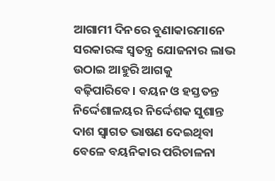ଆଗାମୀ ଦିନରେ ବୁଣାକାରମାନେ ସରକାରଙ୍କ ସ୍ବତନ୍ତ୍ର ଯୋଜନାର ଲାଭ ଉଠାଇ ଆହୁରି ଆଗକୁ ବଢ଼ିପାରିବେ। ବୟନ ଓ ହସ୍ତତନ୍ତ ନିର୍ଦ୍ଦେଶାଳୟର ନିର୍ଦ୍ଦେଶକ ସୁଶାନ୍ତ ଦାଶ ସ୍ୱାଗତ ଭାଷଣ ଦେଇଥିବା ବେଳେ ବୟନିକାର ପରିଚାଳନା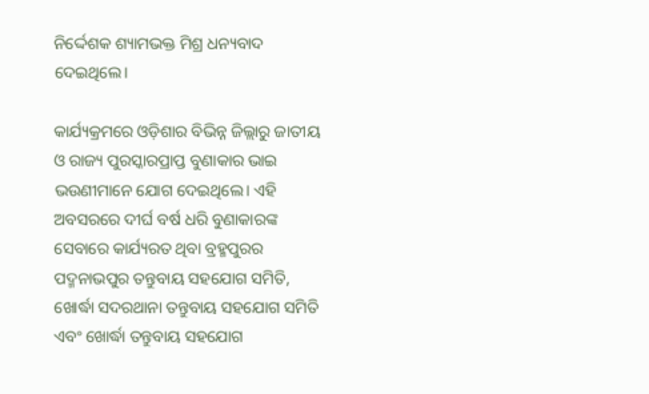ନିର୍ଦ୍ଦେଶକ ଶ୍ୟାମଭକ୍ତ ମିଶ୍ର ଧନ୍ୟବାଦ ଦେଇଥିଲେ।

କାର୍ଯ୍ୟକ୍ରମରେ ଓଡ଼ିଶାର ବିଭିନ୍ନ ଜିଲ୍ଲାରୁ ଜାତୀୟ ଓ ରାଜ୍ୟ ପୁରସ୍କାରପ୍ରାପ୍ତ ବୁଣାକାର ଭାଇ ଭଉଣୀମାନେ ଯୋଗ ଦେଇଥିଲେ। ଏହି ଅବସରରେ ଦୀର୍ଘ ବର୍ଷ ଧରି ବୁଣାକାରଙ୍କ ସେବାରେ କାର୍ଯ୍ୟରତ ଥିବା ବ୍ରହ୍ମପୁରର ପଦ୍ମନାଭପୁର ତନ୍ତୁବାୟ ସହଯୋଗ ସମିତି, ଖୋର୍ଦ୍ଧା ସଦରଥାନା ତନ୍ତୁବାୟ ସହଯୋଗ ସମିତି ଏବଂ ଖୋର୍ଦ୍ଧା ତନ୍ତୁବାୟ ସହଯୋଗ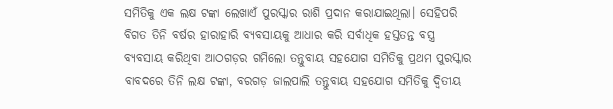ସମିତିକୁ ଏକ ଲକ୍ଷ ଟଙ୍କା ଲେଖାଏଁ ପୁରସ୍କାର ରାଶି ପ୍ରଦାନ କରାଯାଇଥିଲା। ସେହିପରି ବିଗତ ତିନି ବର୍ଷର ହାରାହାରି ବ୍ୟବସାୟକୁ ଆଧାର କରି ସର୍ବାଧିକ ହସ୍ତତନ୍ତ ବସ୍ତ୍ର ବ୍ୟବସାୟ କରିଥିବା ଆଠଗଡ଼ର ଗମିଲୋ ତନ୍ତୁବାୟ ସହଯୋଗ ସମିତିକୁ ପ୍ରଥମ ପୁରସ୍କାର ବାବଦରେ ତିନି ଲକ୍ଷ ଟଙ୍କା, ବରଗଡ଼ ଜାଲପାଲି ତନ୍ତୁବାୟ ସହଯୋଗ ସମିତିକୁ ଦ୍ୱିତୀୟ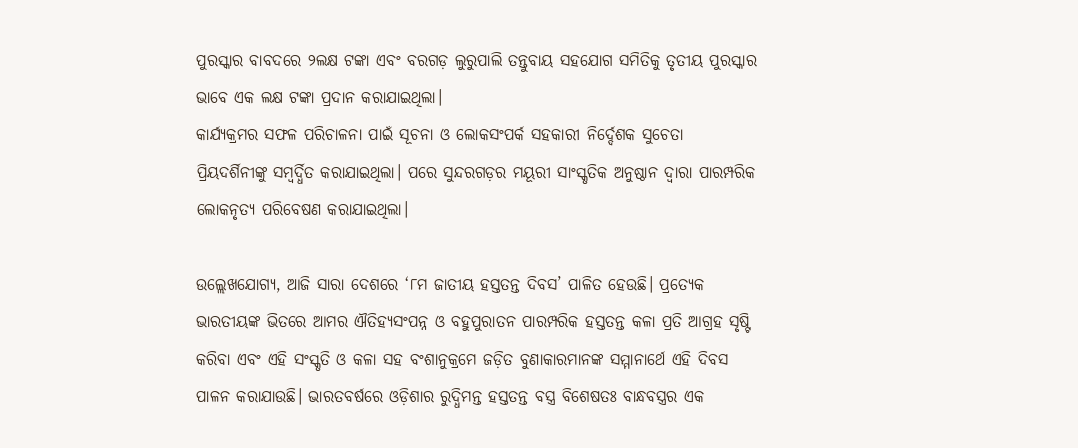ପୁରସ୍କାର ବାବଦରେ ୨ଲକ୍ଷ ଟଙ୍କା ଏବଂ ବରଗଡ଼ ଲୁରୁପାଲି ତନ୍ତୁବାୟ ସହଯୋଗ ସମିତିକୁ ତୃତୀୟ ପୁରସ୍କାର ଭାବେ ଏକ ଲକ୍ଷ ଟଙ୍କା ପ୍ରଦାନ କରାଯାଇଥିଲା।
କାର୍ଯ୍ୟକ୍ରମର ସଫଳ ପରିଚାଳନା ପାଇଁ ସୂଚନା ଓ ଲୋକସଂପର୍କ ସହକାରୀ ନିର୍ଦ୍ଦେଶକ ସୁଚେତା ପ୍ରିୟଦର୍ଶିନୀଙ୍କୁ ସମ୍ବର୍ଦ୍ଧିତ କରାଯାଇଥିଲା। ପରେ ସୁନ୍ଦରଗଡ଼ର ମୟୂରୀ ସାଂସ୍କୃତିକ ଅନୁଷ୍ଠାନ ଦ୍ୱାରା ପାରମ୍ପରିକ ଲୋକନୃତ୍ୟ ପରିବେଷଣ କରାଯାଇଥିଲା।

ଉଲ୍ଲେଖଯୋଗ୍ୟ, ଆଜି ସାରା ଦେଶରେ ‘୮ମ ଜାତୀୟ ହସ୍ତତନ୍ତ ଦିବସ’ ପାଳିତ ହେଉଛି। ପ୍ରତ୍ୟେକ ଭାରତୀୟଙ୍କ ଭିତରେ ଆମର ଐତିହ୍ୟସଂପନ୍ନ ଓ ବହୁପୁରାତନ ପାରମ୍ପରିକ ହସ୍ତତନ୍ତ କଳା ପ୍ରତି ଆଗ୍ରହ ସୃଷ୍ଟି କରିବା ଏବଂ ଏହି ସଂସ୍କୃତି ଓ କଳା ସହ ବଂଶାନୁକ୍ରମେ ଜଡ଼ିତ ବୁଣାକାରମାନଙ୍କ ସମ୍ମାନାର୍ଥେ ଏହି ଦିବସ ପାଳନ କରାଯାଉଛି। ଭାରତବର୍ଷରେ ଓଡ଼ିଶାର ରୁଦ୍ଧିମନ୍ତ ହସ୍ତତନ୍ତ ବସ୍ତ୍ର ବିଶେଷତଃ ବାନ୍ଧବସ୍ତ୍ରର ଏକ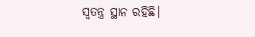ସ୍ୱତନ୍ତ୍ର ସ୍ଥାନ ରହିଛି।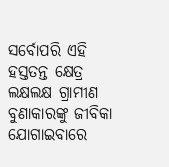ସର୍ବୋପରି ଏହି ହସ୍ତତନ୍ତ କ୍ଷେତ୍ର ଲକ୍ଷଲକ୍ଷ ଗ୍ରାମୀଣ ବୁଣାକାରଙ୍କୁ ଜୀବିକା ଯୋଗାଇବାରେ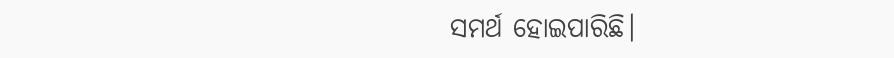ସମର୍ଥ ହୋଇପାରିଛି।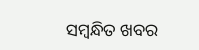ସମ୍ବନ୍ଧିତ ଖବର